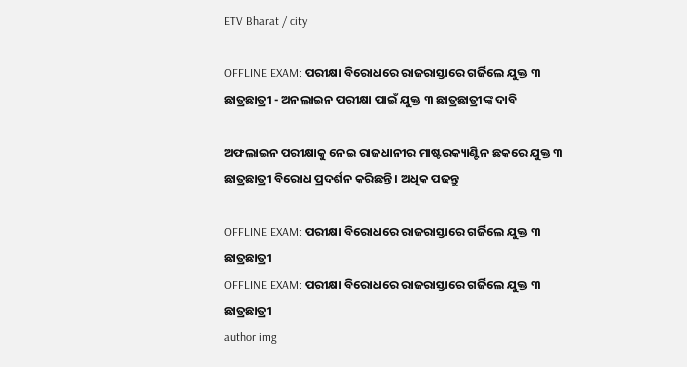ETV Bharat / city

OFFLINE EXAM: ପରୀକ୍ଷା ବିରୋଧରେ ରାଜରାସ୍ତାରେ ଗର୍ଜିଲେ ଯୁକ୍ତ ୩ ଛାତ୍ରଛାତ୍ରୀ - ଅନଲାଇନ ପରୀକ୍ଷା ପାଇଁ ଯୁକ୍ତ ୩ ଛାତ୍ରଛାତ୍ରୀଙ୍କ ଦାବି

ଅଫଲାଇନ ପରୀକ୍ଷାକୁ ନେଇ ରାଜଧାନୀର ମାଷ୍ଟରକ୍ୟାଣ୍ଟିନ ଛକରେ ଯୁକ୍ତ ୩ ଛାତ୍ରଛାତ୍ରୀ ବିରୋଧ ପ୍ରଦର୍ଶନ କରିଛନ୍ତି । ଅଧିକ ପଢନ୍ତୁ

OFFLINE EXAM: ପରୀକ୍ଷା ବିରୋଧରେ ରାଜରାସ୍ତାରେ ଗର୍ଜିଲେ ଯୁକ୍ତ ୩ ଛାତ୍ରଛାତ୍ରୀ
OFFLINE EXAM: ପରୀକ୍ଷା ବିରୋଧରେ ରାଜରାସ୍ତାରେ ଗର୍ଜିଲେ ଯୁକ୍ତ ୩ ଛାତ୍ରଛାତ୍ରୀ
author img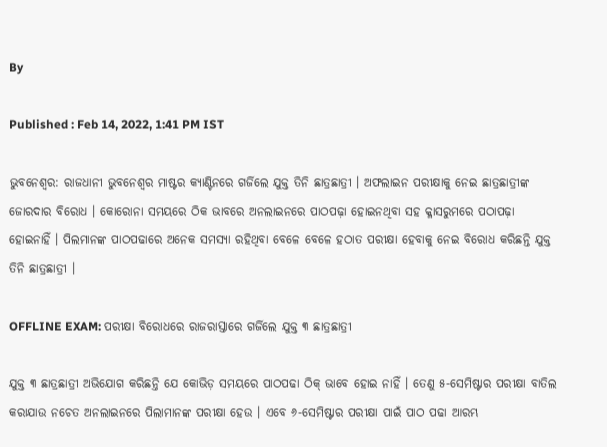By

Published : Feb 14, 2022, 1:41 PM IST

ଭୁବନେଶ୍ବର: ରାଜଧାନୀ ଭୁବନେଶ୍ଵର ମାଷ୍ଟର କ୍ୟାଣ୍ଟିନରେ ଗର୍ଜିଲେ ଯୁକ୍ତ ତିନି ଛାତ୍ରଛାତ୍ରୀ । ଅଫଲାଇନ ପରୀକ୍ଷାକୁ ନେଇ ଛାତ୍ରଛାତ୍ରୀଙ୍କ ଜୋରଦାର ବିରୋଧ । କୋରୋନା ସମୟରେ ଠିକ ଭାବରେ ଅନଲାଇନରେ ପାଠପଢ଼ା ହୋଇନଥିବା ସହ କ୍ଳାସରୁମରେ ପଠାପଢ଼ା ହୋଇନାହିଁ । ପିଲମାନଙ୍କ ପାଠପଢାରେ ଅନେକ ସମସ୍ୟା ରହିଥିବା ବେଳେ ବେଳେ ହଠାତ ପରୀକ୍ଷା ହେବାକୁ ନେଇ ବିରୋଧ କରିଛନ୍ତି ଯୁକ୍ତ ତିନି ଛାତ୍ରଛାତ୍ରୀ ।

OFFLINE EXAM: ପରୀକ୍ଷା ବିରୋଧରେ ରାଜରାସ୍ତାରେ ଗର୍ଜିଲେ ଯୁକ୍ତ ୩ ଛାତ୍ରଛାତ୍ରୀ

ଯୁକ୍ତ ୩ ଛାତ୍ରଛାତ୍ରୀ ଅଭିଯୋଗ କରିଛନ୍ତି ଯେ କୋଭିଡ଼ ସମୟରେ ପାଠପଢା ଠିକ୍ ଭାବେ ହୋଇ ନାହିଁ । ତେଣୁ ୫-ସେମିଷ୍ଟାର ପରୀକ୍ଷା ବାତିଲ କରାଯାଉ ନଚେତ ଅନଲାଇନରେ ପିଲାମାନଙ୍କ ପରୀକ୍ଷା ହେଉ । ଏବେ ୬-ସେମିଷ୍ଟାର ପରୀକ୍ଷା ପାଇଁ ପାଠ ପଢା ଆରମ୍ଭ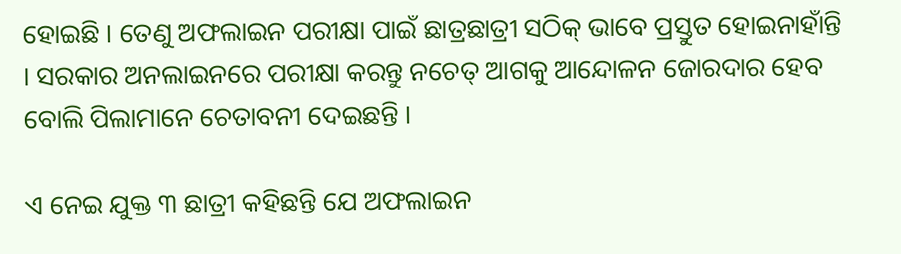ହୋଇଛି । ତେଣୁ ଅଫଲାଇନ ପରୀକ୍ଷା ପାଇଁ ଛାତ୍ରଛାତ୍ରୀ ସଠିକ୍ ଭାବେ ପ୍ରସ୍ତୁତ ହୋଇନାହାଁନ୍ତି । ସରକାର ଅନଲାଇନରେ ପରୀକ୍ଷା କରନ୍ତୁ ନଚେତ୍ ଆଗକୁ ଆନ୍ଦୋଳନ ଜୋରଦାର ହେବ ବୋଲି ପିଲାମାନେ ଚେତାବନୀ ଦେଇଛନ୍ତି ।

ଏ ନେଇ ଯୁକ୍ତ ୩ ଛାତ୍ରୀ କହିଛନ୍ତି ଯେ ଅଫଲାଇନ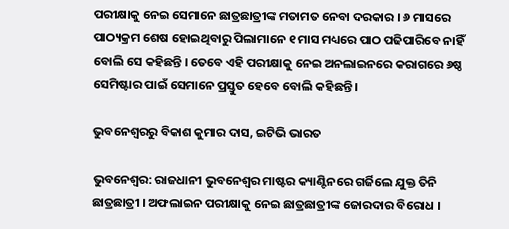ପରୀକ୍ଷାକୁ ନେଇ ସେମାନେ ଛାତ୍ରଛାତ୍ରୀଙ୍କ ମତାମତ ନେବା ଦରକାର । ୬ ମାସରେ ପାଠ୍ୟକ୍ରମ ଶେଷ ହୋଇଥିବାରୁ ପିଲାମାନେ ୧ ମାସ ମଧ୍ୟରେ ପାଠ ପଢିପାରିବେ ନାହିଁ ବୋଲି ସେ କହିଛନ୍ତି । ତେବେ ଏହି ପରୀକ୍ଷାକୁ ନେଇ ଅନଲାଇନରେ କରାଗରେ ୬ଷ୍ଠ ସେମିଷ୍ଟାର ପାଇଁ ସେମାନେ ପ୍ରସ୍ତୁତ ହେବେ ବୋଲି କହିଛନ୍ତି ।

ଭୁବନେଶ୍ବରରୁ ବିକାଶ କୁମାର ଦାସ, ଇଟିଭି ଭାରତ

ଭୁବନେଶ୍ବର: ରାଜଧାନୀ ଭୁବନେଶ୍ଵର ମାଷ୍ଟର କ୍ୟାଣ୍ଟିନରେ ଗର୍ଜିଲେ ଯୁକ୍ତ ତିନି ଛାତ୍ରଛାତ୍ରୀ । ଅଫଲାଇନ ପରୀକ୍ଷାକୁ ନେଇ ଛାତ୍ରଛାତ୍ରୀଙ୍କ ଜୋରଦାର ବିରୋଧ ।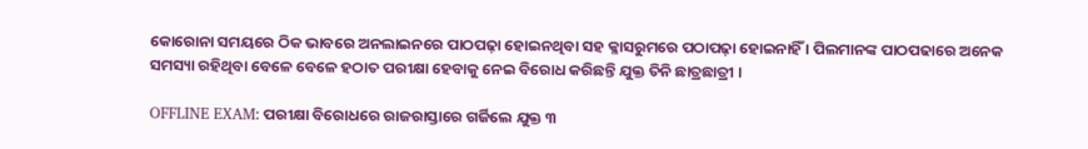କୋରୋନା ସମୟରେ ଠିକ ଭାବରେ ଅନଲାଇନରେ ପାଠପଢ଼ା ହୋଇନଥିବା ସହ କ୍ଳାସରୁମରେ ପଠାପଢ଼ା ହୋଇନାହିଁ । ପିଲମାନଙ୍କ ପାଠପଢାରେ ଅନେକ ସମସ୍ୟା ରହିଥିବା ବେଳେ ବେଳେ ହଠାତ ପରୀକ୍ଷା ହେବାକୁ ନେଇ ବିରୋଧ କରିଛନ୍ତି ଯୁକ୍ତ ତିନି ଛାତ୍ରଛାତ୍ରୀ ।

OFFLINE EXAM: ପରୀକ୍ଷା ବିରୋଧରେ ରାଜରାସ୍ତାରେ ଗର୍ଜିଲେ ଯୁକ୍ତ ୩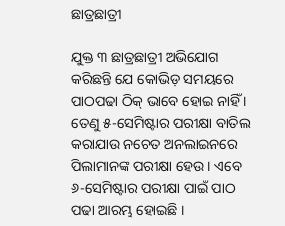ଛାତ୍ରଛାତ୍ରୀ

ଯୁକ୍ତ ୩ ଛାତ୍ରଛାତ୍ରୀ ଅଭିଯୋଗ କରିଛନ୍ତି ଯେ କୋଭିଡ଼ ସମୟରେ ପାଠପଢା ଠିକ୍ ଭାବେ ହୋଇ ନାହିଁ । ତେଣୁ ୫-ସେମିଷ୍ଟାର ପରୀକ୍ଷା ବାତିଲ କରାଯାଉ ନଚେତ ଅନଲାଇନରେ ପିଲାମାନଙ୍କ ପରୀକ୍ଷା ହେଉ । ଏବେ ୬-ସେମିଷ୍ଟାର ପରୀକ୍ଷା ପାଇଁ ପାଠ ପଢା ଆରମ୍ଭ ହୋଇଛି ।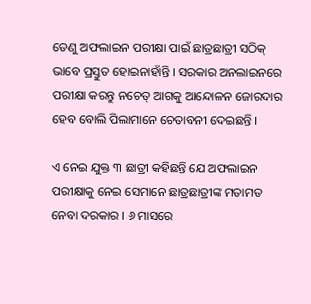ତେଣୁ ଅଫଲାଇନ ପରୀକ୍ଷା ପାଇଁ ଛାତ୍ରଛାତ୍ରୀ ସଠିକ୍ ଭାବେ ପ୍ରସ୍ତୁତ ହୋଇନାହାଁନ୍ତି । ସରକାର ଅନଲାଇନରେ ପରୀକ୍ଷା କରନ୍ତୁ ନଚେତ୍ ଆଗକୁ ଆନ୍ଦୋଳନ ଜୋରଦାର ହେବ ବୋଲି ପିଲାମାନେ ଚେତାବନୀ ଦେଇଛନ୍ତି ।

ଏ ନେଇ ଯୁକ୍ତ ୩ ଛାତ୍ରୀ କହିଛନ୍ତି ଯେ ଅଫଲାଇନ ପରୀକ୍ଷାକୁ ନେଇ ସେମାନେ ଛାତ୍ରଛାତ୍ରୀଙ୍କ ମତାମତ ନେବା ଦରକାର । ୬ ମାସରେ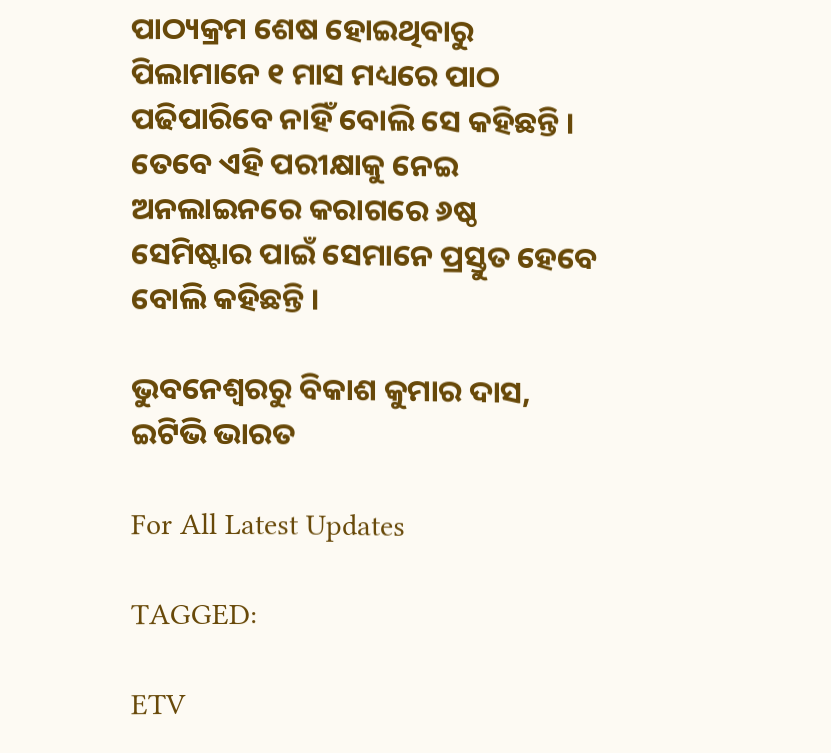ପାଠ୍ୟକ୍ରମ ଶେଷ ହୋଇଥିବାରୁ ପିଲାମାନେ ୧ ମାସ ମଧ୍ୟରେ ପାଠ ପଢିପାରିବେ ନାହିଁ ବୋଲି ସେ କହିଛନ୍ତି । ତେବେ ଏହି ପରୀକ୍ଷାକୁ ନେଇ ଅନଲାଇନରେ କରାଗରେ ୬ଷ୍ଠ ସେମିଷ୍ଟାର ପାଇଁ ସେମାନେ ପ୍ରସ୍ତୁତ ହେବେ ବୋଲି କହିଛନ୍ତି ।

ଭୁବନେଶ୍ବରରୁ ବିକାଶ କୁମାର ଦାସ, ଇଟିଭି ଭାରତ

For All Latest Updates

TAGGED:

ETV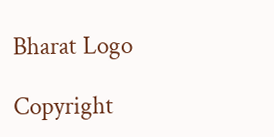Bharat Logo

Copyright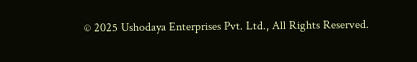© 2025 Ushodaya Enterprises Pvt. Ltd., All Rights Reserved.